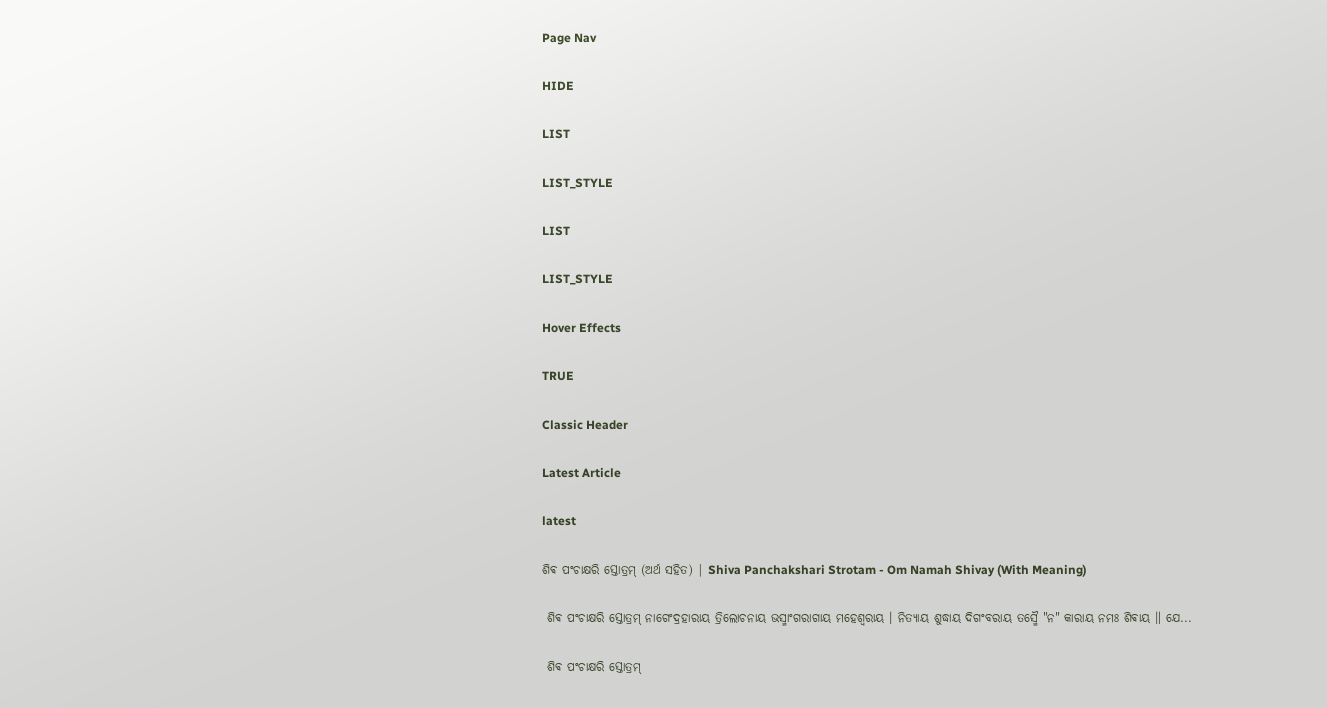Page Nav

HIDE

LIST

LIST_STYLE

LIST

LIST_STYLE

Hover Effects

TRUE

Classic Header

Latest Article

latest

ଶିଵ ପଂଚାକ୍ଷରି ସ୍ତୋତ୍ରମ୍ (ଅର୍ଥ ସହିତ) | Shiva Panchakshari Strotam - Om Namah Shivay (With Meaning)

 ଶିଵ ପଂଚାକ୍ଷରି ସ୍ତୋତ୍ରମ୍ ନାଗେଂଦ୍ରହାରାୟ ତ୍ରିଲୋଚନାୟ ଭସ୍ମାଂଗରାଗାୟ ମହେଶ୍ଵରାୟ । ନିତ୍ୟାୟ ଶୁଦ୍ଧାୟ ଦିଗଂବରାୟ ତସ୍ମୈ "ନ" କାରାୟ ନମଃ ଶିଵାୟ ॥ ଯେ...

 ଶିଵ ପଂଚାକ୍ଷରି ସ୍ତୋତ୍ରମ୍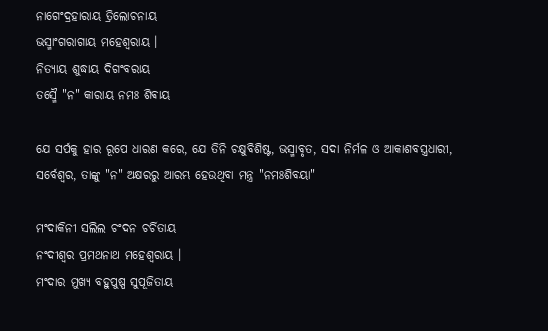ନାଗେଂଦ୍ରହାରାୟ ତ୍ରିଲୋଚନାୟ
ଭସ୍ମାଂଗରାଗାୟ ମହେଶ୍ଵରାୟ ।
ନିତ୍ୟାୟ ଶୁଦ୍ଧାୟ ଦିଗଂବରାୟ
ତସ୍ମୈ "ନ" କାରାୟ ନମଃ ଶିଵାୟ

ଯେ ସର୍ପକୁ ହାର ରୂପେ ଧାରଣ କରେ, ଯେ ତିନି ଚକ୍ଷୁବିଶିଷ୍ଟ, ଭସ୍ମାବୃତ, ସଦା ନିର୍ମଳ ଓ ଆକାଶବସ୍ତ୍ରଧାରୀ, ସର୍ବେଶ୍ୱର, ତାଙ୍କୁ "ନ" ଅକ୍ଷରରୁ ଆରମ୍ଭ ହେଉଥିବା ମନ୍ତ୍ର "ନମଃଶିବୟା"

ମଂଦାକିନୀ ସଲିଲ ଚଂଦନ ଚର୍ଚିତାୟ
ନଂଦୀଶ୍ଵର ପ୍ରମଥନାଥ ମହେଶ୍ଵରାୟ ।
ମଂଦାର ମୁଖ୍ୟ ବହୁପୁଷ୍ପ ସୁପୂଜିତାୟ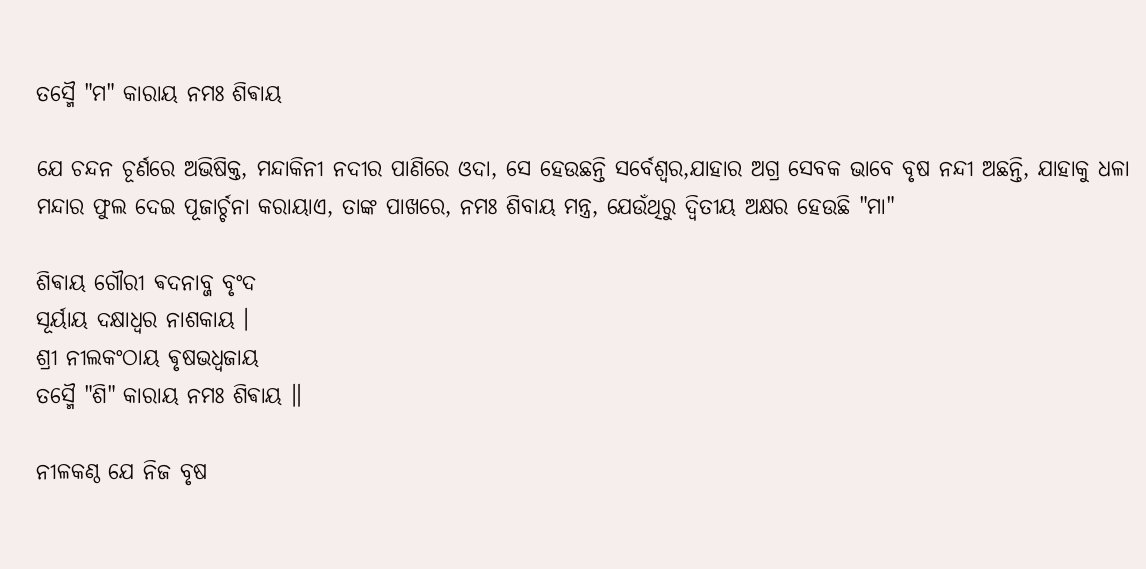ତସ୍ମୈ "ମ" କାରାୟ ନମଃ ଶିଵାୟ

ଯେ ଚନ୍ଦନ ଚୂର୍ଣରେ ଅଭିଷିକ୍ତ, ମନ୍ଦାକିନୀ ନଦୀର ପାଣିରେ ଓଦା, ସେ ହେଉଛନ୍ତି ସର୍ବେଶ୍ୱର,ଯାହାର ଅଗ୍ର ସେବକ ଭାବେ ବୃଷ ନନ୍ଦୀ ଅଛନ୍ତି, ଯାହାକୁ ଧଳା ମନ୍ଦାର ଫୁଲ ଦେଇ ପୂଜାର୍ଚ୍ଚନା କରାୟାଏ, ତାଙ୍କ ପାଖରେ, ନମଃ ଶିବାୟ ମନ୍ତ୍ର, ଯେଉଁଥିରୁ ଦ୍ୱିତୀୟ ଅକ୍ଷର ହେଉଛି "ମା"

ଶିଵାୟ ଗୌରୀ ଵଦନାବ୍ଜ ବୃଂଦ
ସୂର୍ୟାୟ ଦକ୍ଷାଧ୍ଵର ନାଶକାୟ ।
ଶ୍ରୀ ନୀଲକଂଠାୟ ଵୃଷଭଧ୍ଵଜାୟ
ତସ୍ମୈ "ଶି" କାରାୟ ନମଃ ଶିଵାୟ ॥

ନୀଳକଣ୍ଠ ଯେ ନିଜ ବୃଷ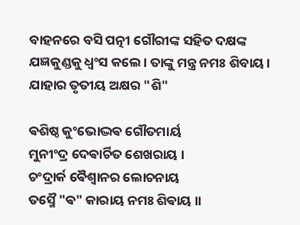ବାହନରେ ବସି ପତ୍ନୀ ଗୌରୀଙ୍କ ସହିତ ଦକ୍ଷଙ୍କ ଯଜ୍ଞକୁଣ୍ଡକୁ ଧ୍ୱଂସ କଲେ। ତାଙ୍କୁ ମନ୍ତ୍ର ନମଃ ଶିବାୟ। ଯାହାର ତୃତୀୟ ଅକ୍ଷର "ଶି"

ଵଶିଷ୍ଠ କୁଂଭୋଦ୍ଭଵ ଗୌତମାର୍ୟ
ମୁନୀଂଦ୍ର ଦେଵାର୍ଚିତ ଶେଖରାୟ ।
ଚଂଦ୍ରାର୍କ ଵୈଶ୍ଵାନର ଲୋଚନାୟ
ତସ୍ମୈ "ଵ" କାରାୟ ନମଃ ଶିଵାୟ ॥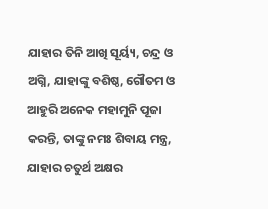ଯାହାର ତିନି ଆଖି ସୂର୍ୟ୍ୟ, ଚନ୍ଦ୍ର ଓ ଅଗ୍ନି, ଯାହାଙ୍କୁ ବଶିଷ୍ଠ, ଗୌତମ ଓ ଆହୁରି ଅନେକ ମହାମୁନି ପୂଜା କରନ୍ତି, ତାଙ୍କୁ ନମଃ ଶିବାୟ ମନ୍ତ୍ର, ଯାହାର ଚତୁର୍ଥ ଅକ୍ଷର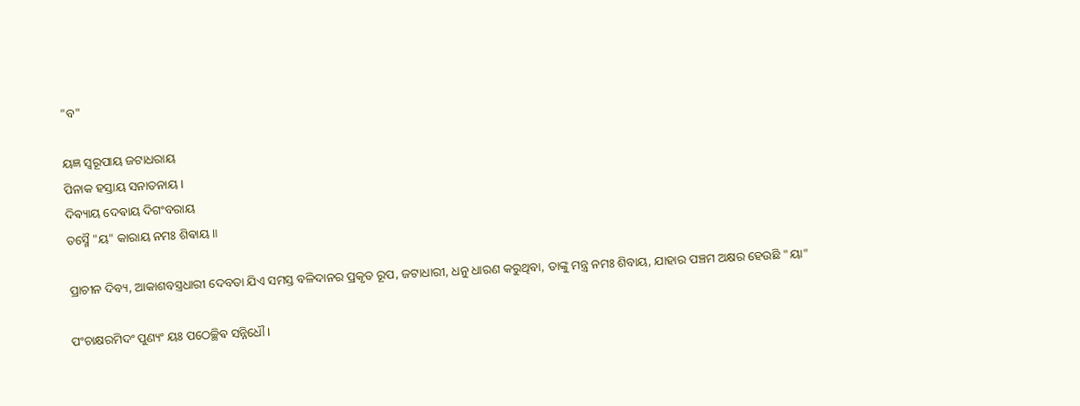"ବ"

ୟଜ୍ଞ ସ୍ଵରୂପାୟ ଜଟାଧରାୟ
ପିନାକ ହସ୍ତାୟ ସନାତନାୟ ।
ଦିଵ୍ୟାୟ ଦେଵାୟ ଦିଗଂବରାୟ
ତସ୍ମୈ "ୟ" କାରାୟ ନମଃ ଶିଵାୟ ॥

ପ୍ରାଚୀନ ଦିବ୍ୟ, ଆକାଶବସ୍ତ୍ରଧାରୀ ଦେବତା ଯିଏ ସମସ୍ତ ବଳିଦାନର ପ୍ରକୃତ ରୂପ, ଜଟାଧାରୀ, ଧନୁ ଧାରଣ କରୁଥିବା, ତାଙ୍କୁ ମନ୍ତ୍ର ନମଃ ଶିବାୟ, ଯାହାର ପଞ୍ଚମ ଅକ୍ଷର ହେଉଛି "ୟା"

ପଂଚାକ୍ଷରମିଦଂ ପୁଣ୍ୟଂ ୟଃ ପଠେଚ୍ଛିଵ ସନ୍ନିଧୌ ।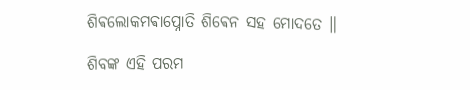ଶିଵଲୋକମଵାପ୍ନୋତି ଶିଵେନ ସହ ମୋଦତେ ॥

ଶିବଙ୍କ ଏହି ପରମ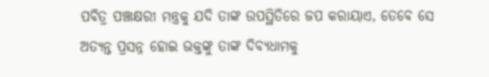ପବିତ୍ର ପଞ୍ଚାକ୍ଷରୀ ମନ୍ତ୍ରକୁ ଯଦି ତାଙ୍କ ଉପସ୍ଥିତିରେ ଜପ କରାୟାଏ, ତେବେ ସେ ଅତ୍ୟନ୍ତ ପ୍ରସନ୍ନ ହୋଇ ଭକ୍ତଙ୍କୁ ତାଙ୍କ ଦିବ୍ୟଧାମକୁ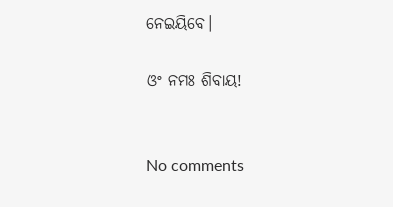ନେଇୟିବେ।

ଓଂ ନମଃ ଶିବାୟ!


No comments